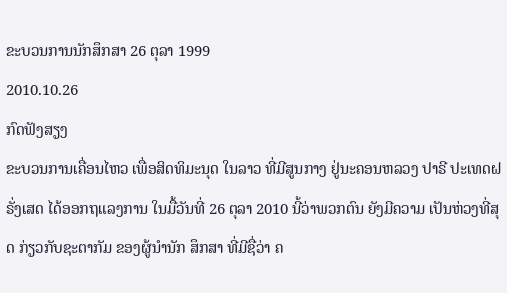ຂະບວນການນັກສຶກສາ 26 ຕຸລາ 1999
2010.10.26
ກົດຟັງສຽງ
ຂະບວນການເຄື່ອນໄຫວ ເພື່ອສິດທິມະນຸດ ໃນລາວ ທີ່ມີສູນກາງ ຢູ່ນະຄອນຫລວງ ປາຣີ ປະເທດຝຣັ່ງເສດ ໄດ້ອອກຖແລງການ ໃນມື້ວັນທີ່ 26 ຕຸລາ 2010 ນີ້ວ່າພວກຕົນ ຍັງມີຄວາມ ເປັນຫ່ວງທີ່ສຸດ ກ່ຽວກັບຊະຕາກັມ ຂອງຜູ້ນຳນັກ ສຶກສາ ທີ່ມີຊື່ວ່າ ຄ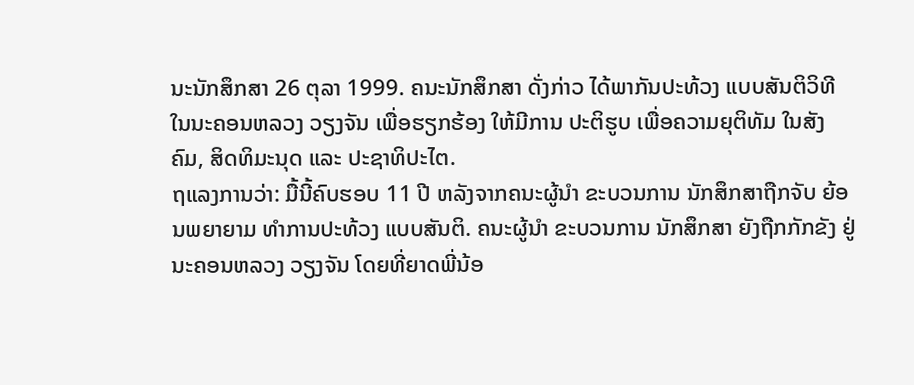ນະນັກສຶກສາ 26 ຕຸລາ 1999. ຄນະນັກສຶກສາ ດັ່ງກ່າວ ໄດ້ພາກັນປະທ້ວງ ແບບສັນຕິວິທີ ໃນນະຄອນຫລວງ ວຽງຈັນ ເພື່ອຮຽກຮ້ອງ ໃຫ້ມີການ ປະຕິຮູບ ເພື່ອຄວາມຍຸຕິທັມ ໃນສັງຄົມ, ສິດທິມະນຸດ ແລະ ປະຊາທິປະໄຕ.
ຖແລງການວ່າ: ມື້ນີ້ຄົບຮອບ 11 ປີ ຫລັງຈາກຄນະຜູ້ນຳ ຂະບວນການ ນັກສຶກສາຖືກຈັບ ຍ້ອນພຍາຍາມ ທຳການປະທ້ວງ ແບບສັນຕິ. ຄນະຜູ້ນຳ ຂະບວນການ ນັກສຶກສາ ຍັງຖືກກັກຂັງ ຢູ່ນະຄອນຫລວງ ວຽງຈັນ ໂດຍທີ່ຍາດພີ່ນ້ອ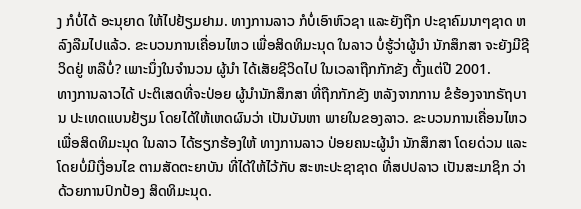ງ ກໍບໍ່ໄດ້ ອະນຸຍາດ ໃຫ້ໄປຢ້ຽມຢາມ. ທາງການລາວ ກໍບໍ່ເອົາຫົວຊາ ແລະຍັງຖືກ ປະຊາຄົມນາໆຊາດ ຫລົງລືມໄປແລ້ວ. ຂະບວນການເຄື່ອນໄຫວ ເພື່ອສິດທິມະນຸດ ໃນລາວ ບໍ່ຮູ້ວ່າຜູ້ນຳ ນັກສຶກສາ ຈະຍັງມີຊີວິດຢູ່ ຫລືບໍ່? ເພາະນຶ່ງໃນຈຳນວນ ຜູ້ນຳ ໄດ້ເສັຍຊີວິດໄປ ໃນເວລາຖືກກັກຂັງ ຕັ້ງແຕ່ປີ 2001.
ທາງການລາວໄດ້ ປະຕິເສດທີ່ຈະປ່ອຍ ຜູ້ນຳນັກສຶກສາ ທີ່ຖືກກັກຂັງ ຫລັງຈາກການ ຂໍຮ້ອງຈາກຣັຖບານ ປະເທດແບນຢ້ຽມ ໂດຍໄດ້ໃຫ້ເຫດຜົນວ່າ ເປັນບັນຫາ ພາຍໃນຂອງລາວ. ຂະບວນການເຄື່ອນໄຫວ ເພື່ອສິດທິມະນຸດ ໃນລາວ ໄດ້ຮຽກຮ້ອງໃຫ້ ທາງການລາວ ປ່ອຍຄນະຜູ້ນຳ ນັກສຶກສາ ໂດຍດ່ວນ ແລະ ໂດຍບໍ່ມີເງື່ອນໄຂ ຕາມສັດຕະຍາບັນ ທີ່ໄດ້ໃຫ້ໄວ້ກັບ ສະຫະປະຊາຊາດ ທີ່ສປປລາວ ເປັນສະມາຊິກ ວ່າດ້ວຍການປົກປ້ອງ ສິດທິມະນຸດ.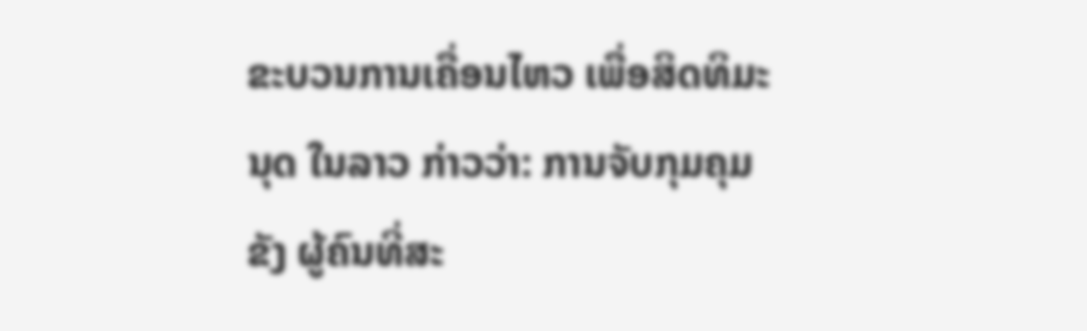ຂະບວນການເຄື່ອນໄຫວ ເພື່ອສິດທິມະນຸດ ໃນລາວ ກ່າວວ່າ: ການຈັບກຸມຄຸມຂັງ ຜູ້ຄົນທີ່ສະ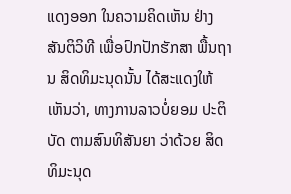ແດງອອກ ໃນຄວາມຄິດເຫັນ ຢ່າງສັນຕິວິທີ ເພື່ອປົກປັກຮັກສາ ພື້ນຖານ ສິດທິມະນຸດນັ້ນ ໄດ້ສະແດງໃຫ້ ເຫັນວ່າ, ທາງການລາວບໍ່ຍອມ ປະຕິບັດ ຕາມສົນທິສັນຍາ ວ່າດ້ວຍ ສິດທິມະນຸດ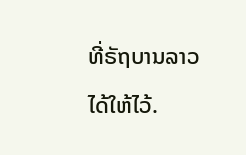ທີ່ຣັຖບານລາວ ໄດ້ໃຫ້ໄວ້.